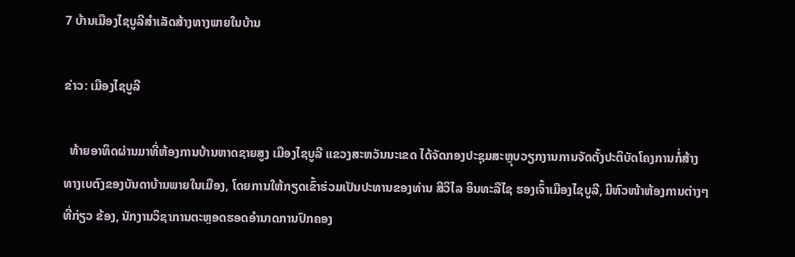7 ບ້ານເມືອງໄຊບູລີສຳເລັດສ້າງທາງພາຍໃນບ້ານ

ຂ່າວ: ເມືອງໄຊບູລີ

  ທ້າຍອາທິດຜ່ານມາທີ່ຫ້ອງການບ້ານຫາດຊາຍສູງ ເມືອງໄຊບູລີ ແຂວງສະຫວັນນະເຂດ ໄດ້ຈັດກອງປະຊຸມສະຫຼຸບວຽກງານການຈັດຕັ້ງປະຕິບັດໂຄງການກໍ່ສ້າງທາງເບຕົງຂອງບັນດາບ້ານພາຍໃນເມືອງ, ໂດຍການໃຫ້ກຽດເຂົ້າຮ່ວມເປັນປະທານຂອງທ່ານ ສີວິໄລ ອິນທະລືໄຊ ຮອງເຈົ້າເມືອງໄຊບູລີ, ມີຫົວໜ້າຫ້ອງການຕ່າງໆທີ່ກ່ຽວ ຂ້ອງ, ນັກງານວິຊາການຕະຫຼອດຮອດອໍານາດການປົກຄອງ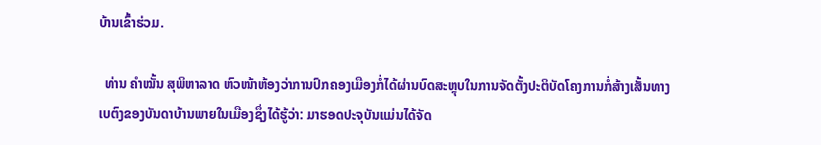ບ້ານເຂົ້າຮ່ວມ.

  ທ່ານ ຄໍາໝັ້ນ ສຸພິຫາລາດ ຫົວໜ້າຫ້ອງວ່າການປົກຄອງເມືອງກໍ່ໄດ້ຜ່ານບົດສະຫຼຸບໃນການຈັດຕັ້ງປະຕິບັດໂຄງການກໍ່ສ້າງເສັ້ນທາງເບຕົງຂອງບັນດາບ້ານພາຍໃນເມືອງຊຶ່ງໄດ້ຮູ້ວ່າ: ມາຮອດປະຈຸບັນແມ່ນໄດ້ຈັດ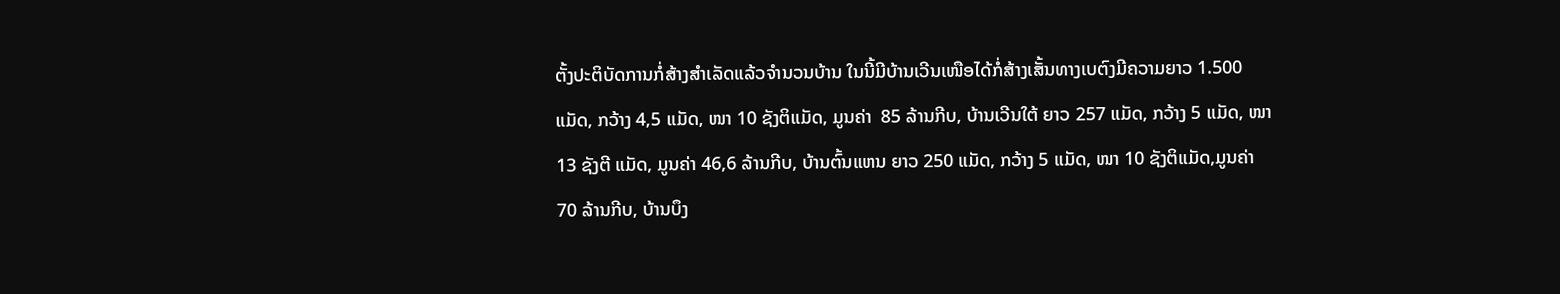ຕັ້ງປະຕິບັດການກໍ່ສ້າງສຳເລັດແລ້ວຈໍານວນບ້ານ ໃນນີ້ມີບ້ານເວີນເໜືອໄດ້ກໍ່ສ້າງເສັ້ນທາງເບຕົງມີຄວາມຍາວ 1.500 ແມັດ, ກວ້າງ 4,5 ແມັດ, ໜາ 10 ຊັງຕິແມັດ, ມູນຄ່າ  85 ລ້ານກີບ, ບ້ານເວີນໃຕ້ ຍາວ 257 ແມັດ, ກວ້າງ 5 ແມັດ, ໜາ 13 ຊັງຕີ ແມັດ, ມູນຄ່າ 46,6 ລ້ານກີບ, ບ້ານຕົ້ນແຫນ ຍາວ 250 ແມັດ, ກວ້າງ 5 ແມັດ, ໜາ 10 ຊັງຕິແມັດ,ມູນຄ່າ 70 ລ້ານກີບ, ບ້ານບຶງ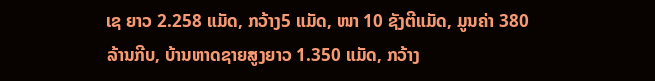ເຊ ຍາວ 2.258 ແມັດ, ກວ້າງ5 ແມັດ, ໜາ 10 ຊັງຕີແມັດ, ມູນຄ່າ 380 ລ້ານກີບ, ບ້ານຫາດຊາຍສູງຍາວ 1.350 ແມັດ, ກວ້າງ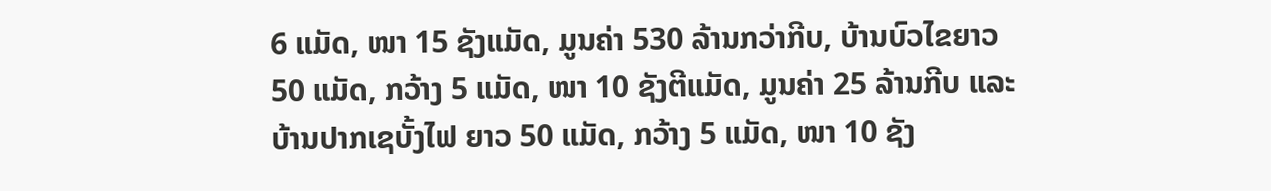6 ແມັດ, ໜາ 15 ຊັງແມັດ, ມູນຄ່າ 530 ລ້ານກວ່າກີບ, ບ້ານບົວໄຂຍາວ 50 ແມັດ, ກວ້າງ 5 ແມັດ, ໜາ 10 ຊັງຕີແມັດ, ມູນຄ່າ 25 ລ້ານກີບ ແລະບ້ານປາກເຊບັ້ງໄຟ ຍາວ 50 ແມັດ, ກວ້າງ 5 ແມັດ, ໜາ 10 ຊັງ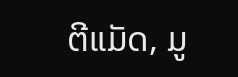ຕີແມັດ, ມູ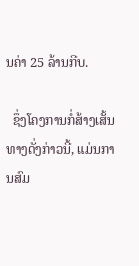ນຄ່າ 25 ລ້ານກີບ.

  ຊຶ່ງໂຄງການກໍ່ສ້າງເສັ້ນທາງດັ່ງກ່າວນີ້, ແມ່ນການສົມ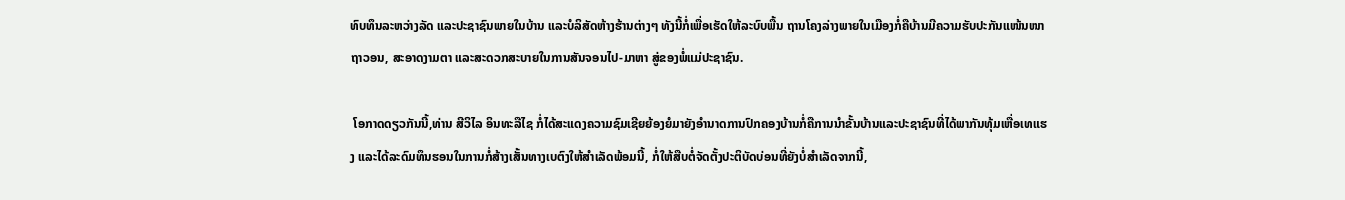ທົບທຶນລະຫວ່າງລັດ ແລະປະຊາຊົນພາຍໃນບ້ານ ແລະບໍລິສັດຫ້າງຮ້ານຕ່າງໆ ທັງນີ້ກໍ່ເພື່ອເຮັດໃຫ້ລະບົບພື້ນ ຖານໂຄງລ່າງພາຍໃນເມືອງກໍ່ຄືບ້ານມີຄວາມຮັບປະກັນແໜ້ນໜາຖາວອນ, ສະອາດງາມຕາ ແລະສະດວກສະບາຍໃນການສັນຈອນໄປ-ມາຫາ ສູ່ຂອງພໍ່ແມ່ປະຊາຊົນ.

 ໂອກາດດຽວກັນນີ້,ທ່ານ ສີວິໄລ ອິນທະລືໄຊ ກໍ່ໄດ້ສະແດງຄວາມຊົມເຊີຍຍ້ອງຍໍມາຍັງອໍານາດການປົກຄອງບ້ານກໍ່ຄືການນໍາຂັ້ນບ້ານແລະປະຊາຊົນທີ່ໄດ້ພາກັນທຸ້ມເຫື່ອເທແຮງ ແລະໄດ້ລະດົມທຶນຮອນໃນການກໍ່ສ້າງເສັ້ນທາງເບຕົງໃຫ້ສໍາເລັດພ້ອມນີ້, ກໍ່ໃຫ້ສືບຕໍ່ຈັດຕັ້ງປະຕິບັດບ່ອນທີ່ຍັງບໍ່ສໍາເລັດຈາກນີ້,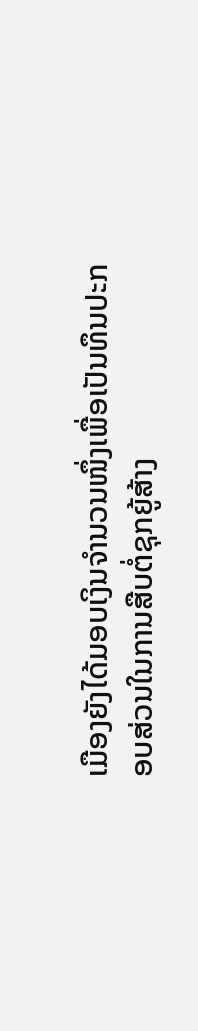ເມືອງຍັງໄດ້ມອບເງິນຈໍານວນໜຶ່ງເພື່ອເປັນທຶນປະກອບສ່ວນໃນການສືບຕໍ່ຊຸກຍູ້ສ້າງ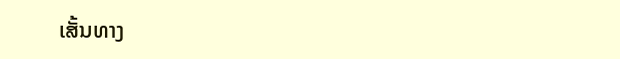ເສັ້ນທາງ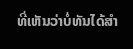ທີ່ເຫັນວ່າບໍ່ທັນໄດ້ສໍາ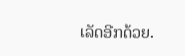ເລັດອີກດ້ວຍ.